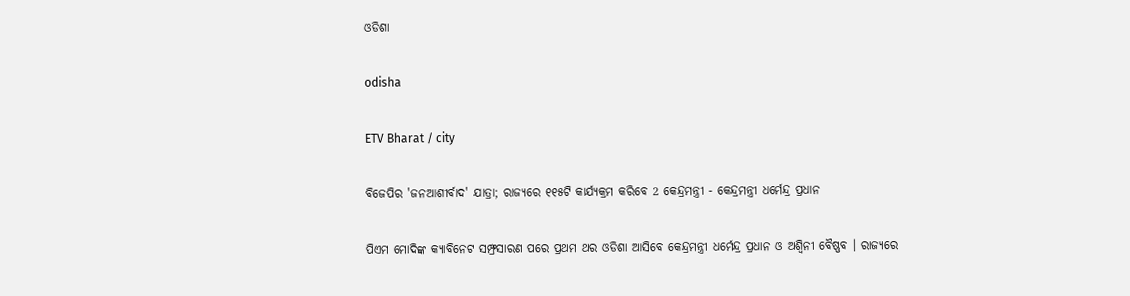ଓଡିଶା

odisha

ETV Bharat / city

ବିଜେପିର 'ଜନଆଶୀର୍ବାଦ' ଯାତ୍ରା; ରାଜ୍ୟରେ ୧୧୫ଟି କାର୍ଯ୍ୟକ୍ରମ କରିବେ 2 କେନ୍ଦ୍ରମନ୍ତ୍ରୀ - କେନ୍ଦ୍ରମନ୍ତ୍ରୀ ଧର୍ମେନ୍ଦ୍ର ପ୍ରଧାନ

ପିଏମ ମୋଦିଙ୍କ କ୍ୟାବିନେଟ ସମ୍ଫ୍ରସାରଣ ପରେ ପ୍ରଥମ ଥର ଓଡିଶା ଆସିବେ କେନ୍ଦ୍ରମନ୍ତ୍ରୀ ଧର୍ମେନ୍ଦ୍ର ପ୍ରଧାନ ଓ ଅଶ୍ବିନୀ ବୈଷ୍ଣବ । ରାଜ୍ୟରେ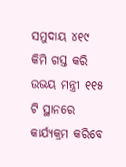ସମୁଦାୟ ୪୧୯ କିମି ଗସ୍ତ କରି ଉଭୟ ମନ୍ତ୍ରୀ ୧୧୫ ଟି ସ୍ଥାନରେ କାର୍ଯ୍ୟକ୍ରମ କରିବେ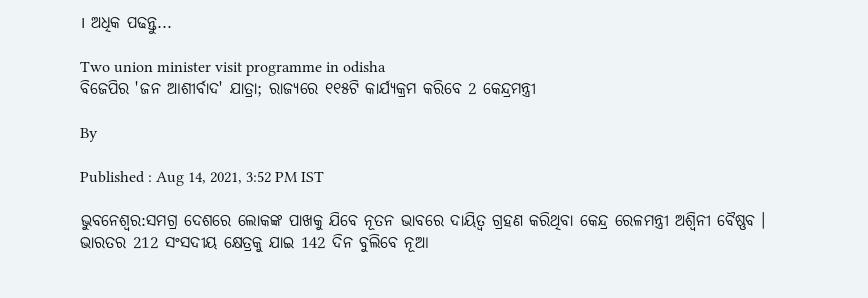। ଅଧିକ ପଢନ୍ତୁ...

Two union minister visit programme in odisha
ବିଜେପିର 'ଜନ ଆଶୀର୍ବାଦ' ଯାତ୍ରା; ରାଜ୍ୟରେ ୧୧୫ଟି କାର୍ଯ୍ୟକ୍ରମ କରିବେ 2 କେନ୍ଦ୍ରମନ୍ତ୍ରୀ

By

Published : Aug 14, 2021, 3:52 PM IST

ଭୁବନେଶ୍ବର:ସମଗ୍ର ଦେଶରେ ଲୋକଙ୍କ ପାଖକୁ ଯିବେ ନୂତନ ଭାବରେ ଦାୟିତ୍ବ ଗ୍ରହଣ କରିଥିବା କେନ୍ଦ୍ର ରେଳମନ୍ତ୍ରୀ ଅଶ୍ବିନୀ ବୈଷ୍ଣବ । ଭାରତର 212 ସଂସଦୀୟ କ୍ଷେତ୍ରକୁ ଯାଇ 142 ଦିନ ବୁଲିବେ ନୂଆ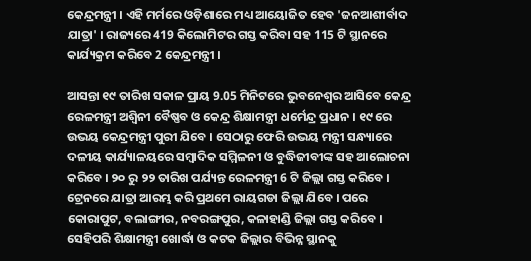କେନ୍ଦ୍ରମନ୍ତ୍ରୀ । ଏହି ମର୍ମରେ ଓଡ଼ିଶାରେ ମଧ୍ୟ ଆୟୋଜିତ ହେବ 'ଜନଆଶୀର୍ବାଦ ଯାତ୍ରା' । ରାଜ୍ୟରେ 419 କିଲୋମିଟର ଗସ୍ତ କରିବା ସହ 115 ଟି ସ୍ଥାନରେ କାର୍ଯ୍ୟକ୍ରମ କରିବେ 2 କେନ୍ଦ୍ରମନ୍ତ୍ରୀ ।

ଆସନ୍ତା ୧୯ ତାରିଖ ସକାଳ ପ୍ରାୟ 9.05 ମିନିଟରେ ଭୁବନେଶ୍ବର ଆସିବେ କେନ୍ଦ୍ର ରେଳମନ୍ତ୍ରୀ ଅଶ୍ବିନୀ ବୈଷ୍ଣବ ଓ କେନ୍ଦ୍ର ଶିକ୍ଷାମନ୍ତ୍ରୀ ଧର୍ମେନ୍ଦ୍ର ପ୍ରଧାନ । ୧୯ ରେ ଉଭୟ କେନ୍ଦ୍ରମନ୍ତ୍ରୀ ପୁରୀ ଯିବେ । ସେଠାରୁ ଫେରି ଉଭୟ ମନ୍ତ୍ରୀ ସନ୍ଧ୍ୟାରେ ଦଳୀୟ କାର୍ଯ୍ୟାଳୟରେ ସମ୍ବାଦିକ ସମ୍ମିଳନୀ ଓ ବୁଦ୍ଧିଜୀବୀଙ୍କ ସହ ଆଲୋଚନା କରିବେ । ୨୦ ରୁ ୨୨ ତାରିଖ ପର୍ଯ୍ୟନ୍ତ ରେଳମନ୍ତ୍ରୀ 6 ଟି ଜିଲ୍ଲା ଗସ୍ତ କରିବେ । ଟ୍ରେନରେ ଯାତ୍ରା ଆରମ୍ଭ କରି ପ୍ରଥମେ ରାୟଗଡା ଜିଲ୍ଲା ଯିବେ । ପରେ କୋରାପୁଟ, ବଲାଙ୍ଗୀର, ନବରଙ୍ଗପୁର, କଳାହାଣ୍ଡି ଜିଲ୍ଲା ଗସ୍ତ କରିବେ । ସେହିପରି ଶିକ୍ଷାମନ୍ତ୍ରୀ ଖୋର୍ଦ୍ଧା ଓ କଟକ ଜିଲ୍ଲାର ବିଭିନ୍ନ ସ୍ଥାନକୁ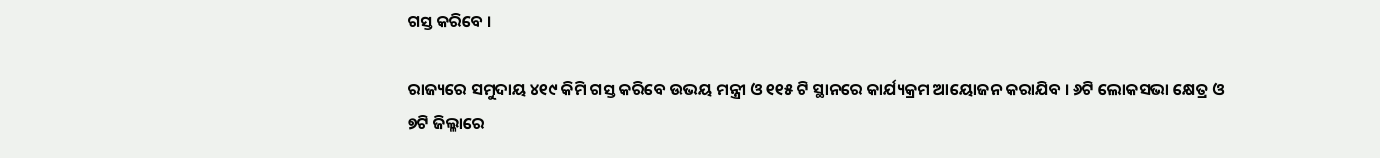ଗସ୍ତ କରିବେ ।

ରାଜ୍ୟରେ ସମୁଦାୟ ୪୧୯ କିମି ଗସ୍ତ କରିବେ ଉଭୟ ମନ୍ତ୍ରୀ ଓ ୧୧୫ ଟି ସ୍ଥାନରେ କାର୍ଯ୍ୟକ୍ରମ ଆୟୋଜନ କରାଯିବ । ୬ଟି ଲୋକସଭା କ୍ଷେତ୍ର ଓ ୭ଟି ଜିଲ୍ଳାରେ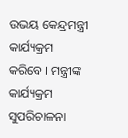ଉଭୟ କେନ୍ଦ୍ରମନ୍ତ୍ରୀ କାର୍ଯ୍ୟକ୍ରମ କରିବେ । ମନ୍ତ୍ରୀଙ୍କ କାର୍ଯ୍ୟକ୍ରମ ସୁପରିଚାଳନା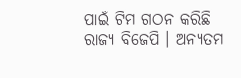ପାଇଁ ଟିମ ଗଠନ କରିଛି ରାଜ୍ୟ ବିଜେପି । ଅନ୍ୟତମ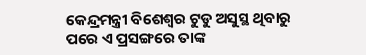କେନ୍ଦ୍ରମନ୍ତ୍ରୀ ବିଶେଶ୍ବର ଟୁଡୁ ଅସୁସ୍ଥ ଥିବାରୁ ପରେ ଏ ପ୍ରସଙ୍ଗରେ ତାଙ୍କ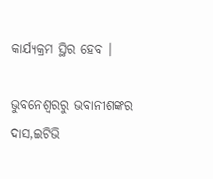କାର୍ଯ୍ୟକ୍ରମ ସ୍ଥିର ହେବ ।

ଭୁବନେଶ୍ବରରୁ ଭବାନୀଶଙ୍କର ଦାସ,ଇଟିଭି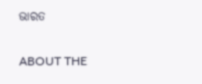ଭାରତ

ABOUT THE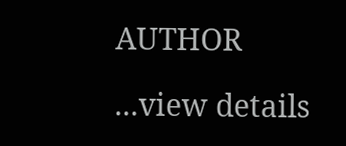AUTHOR

...view details